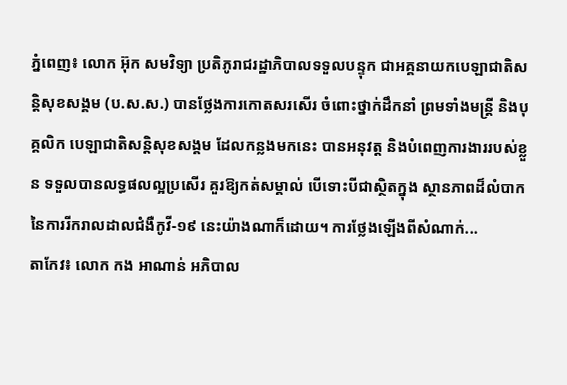ភ្នំពេញ៖ លោក អ៊ុក សមវិទ្យា ប្រតិភូរាជរដ្ឋាភិបាលទទួលបន្ទុក ជាអគ្គនាយកបេឡាជាតិសន្តិសុខសង្គម (ប.ស.ស.) បានថ្លែងការកោតសរសើរ ចំពោះថ្នាក់ដឹកនាំ ព្រមទាំងមន្រ្តី និងបុគ្គលិក បេឡាជាតិសន្តិសុខសង្គម ដែលកន្លងមកនេះ បានអនុវត្ត និងបំពេញការងាររបស់ខ្លួន ទទួលបានលទ្ធផលល្អប្រសើរ គួរឱ្យកត់សម្គាល់ បើទោះបីជាស្ថិតក្នុង ស្ថានភាពដ៏លំបាក នៃការរីករាលដាលជំងឺកូវី-១៩ នេះយ៉ាងណាក៏ដោយ។ ការថ្លែងឡើងពីសំណាក់...
តាកែវ៖ លោក កង អាណាន់ អភិបាល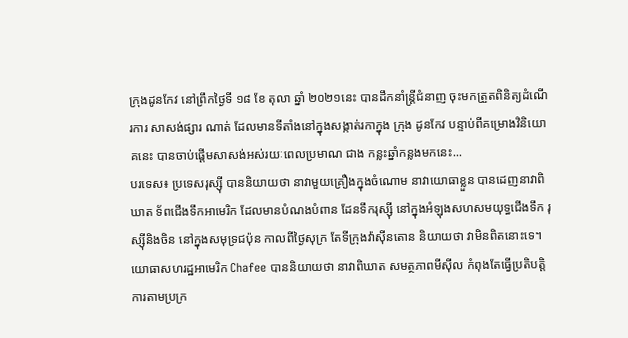ក្រុងដូនកែវ នៅព្រឹកថ្ងៃទី ១៨ ខែ តុលា ឆ្នាំ ២០២១នេះ បានដឹកនាំន្រ្តីជំនាញ ចុះមកត្រួតពិនិត្យដំណើរការ សាសង់ផ្សារ ណាត់ ដែលមានទីតាំងនៅក្នុងសង្កាត់រកាក្នុង ក្រុង ដូនកែវ បន្ទាប់ពីគម្រោងវិនិយោគនេះ បានចាប់ផ្ដើមសាសង់អស់រយៈពេលប្រមាណ ជាង កន្លះឆ្នាំកន្លងមកនេះ...
បរទេស៖ ប្រទេសរុស្ស៊ី បាននិយាយថា នាវាមួយគ្រឿងក្នុងចំណោម នាវាយោធាខ្លួន បានដេញនាវាពិឃាត ទ័ពជើងទឹកអាមេរិក ដែលមានបំណងបំពាន ដែនទឹករុស្ស៊ី នៅក្នុងអំឡុងសហសមយុទ្ធជើងទឹក រុស្ស៊ីនិងចិន នៅក្នុងសមុទ្រជប៉ុន កាលពីថ្ងៃសុក្រ តែទីក្រុងវ៉ាស៊ីនតោន និយាយថា វាមិនពិតនោះទេ។ យោធាសហរដ្ឋអាមេរិក Chafee បាននិយាយថា នាវាពិឃាត សមត្ថភាពមីស៊ីល កំពុងតែធ្វើប្រតិបត្តិការតាមប្រក្រ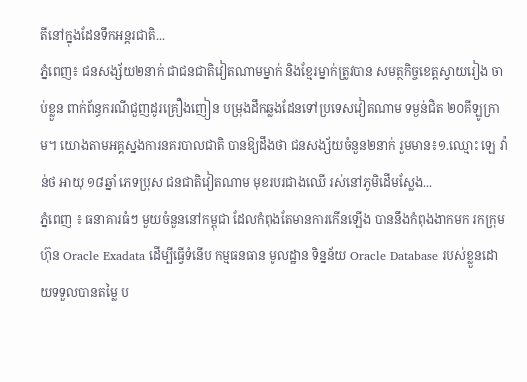តីនៅក្នុងដែនទឹកអន្តរជាតិ...
ភ្នំពេញ៖ ជនសង្ស័យ២នាក់ ជាជនជាតិវៀតណាមម្នាក់ និងខ្មែរម្នាក់ត្រូវបាន សមត្ថកិច្ចខេត្តស្វាយរៀង ចាប់ខ្លួន ពាក់ព័ន្ធករណីជួញដូរគ្រឿងញៀន បម្រុងដឹកឆ្លងដែនទៅប្រទេសវៀតណាម ទម្ងន់ជិត ២០គីឡូក្រាម។ យោងតាមអគ្គស្នងការនគរបាលជាតិ បានឱ្យដឹងថា ជនសង្ស័យចំនួន២នាក់ រួមមាន៖១.ឈ្មោះ ឡេ វ៉ាន់ថ អាយុ ១៨ឆ្នាំ ភេទប្រុស ជនជាតិវៀតណាម មុខរបរជាងឈើ រស់នៅភូមិដើមស្លែង...
ភ្នំពេញ ៖ ធនាគារធំៗ មួយចំនួននៅកម្ពុជា ដែលកំពុងតែមានការកើនឡើង បាននឹងកំពុងងាកមក រកក្រុមហ៊ុន Oracle Exadata ដើម្បីធ្វើទំនើប កម្មធនធាន មូលដ្ឋាន ទិន្នន័យ Oracle Database របស់ខ្លួនដោយទទួលបានតម្លៃ ប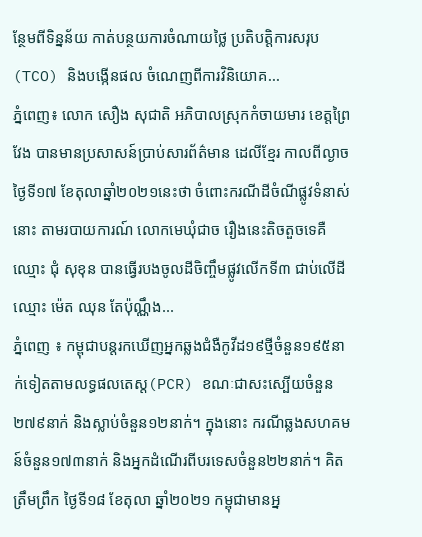ន្ថែមពីទិន្នន័យ កាត់បន្ថយការចំណាយថ្លៃ ប្រតិបត្តិការសរុប (TCO) និងបង្កើនផល ចំណេញពីការវិនិយោគ...
ភ្នំពេញ៖ លោក សឿង សុជាតិ អភិបាលស្រុកកំចាយមារ ខេត្តព្រៃវែង បានមានប្រសាសន៍ប្រាប់សារព័ត៌មាន ដេលីខ្មែរ កាលពីល្ងាចថ្ងៃទី១៧ ខែតុលាឆ្នាំ២០២១នេះថា ចំពោះករណីដីចំណីផ្លូវទំនាស់នោះ តាមរបាយការណ៍ លោកមេឃុំជាច រឿងនេះតិចតួចទេគឺ ឈ្មោះ ជុំ សុខុន បានធ្វើរបងចូលដីចិញ្ចឹមផ្លូវលើកទី៣ ជាប់លើដីឈ្មោះ ម៉េត ឈុន តែប៉ុណ្ណឹង...
ភ្នំពេញ ៖ កម្ពុជាបន្តរកឃើញអ្នកឆ្លងជំងឺកូវីដ១៩ថ្មីចំនួន១៩៥នាក់ទៀតតាមលទ្ធផលតេស្ត(PCR) ខណៈជាសះស្បើយចំនួន២៧៩នាក់ និងស្លាប់ចំនួន១២នាក់។ ក្នុងនោះ ករណីឆ្លងសហគមន៍ចំនួន១៧៣នាក់ និងអ្នកដំណើរពីបរទេសចំនួន២២នាក់។ គិតត្រឹមព្រឹក ថ្ងៃទី១៨ ខែតុលា ឆ្នាំ២០២១ កម្ពុជាមានអ្ន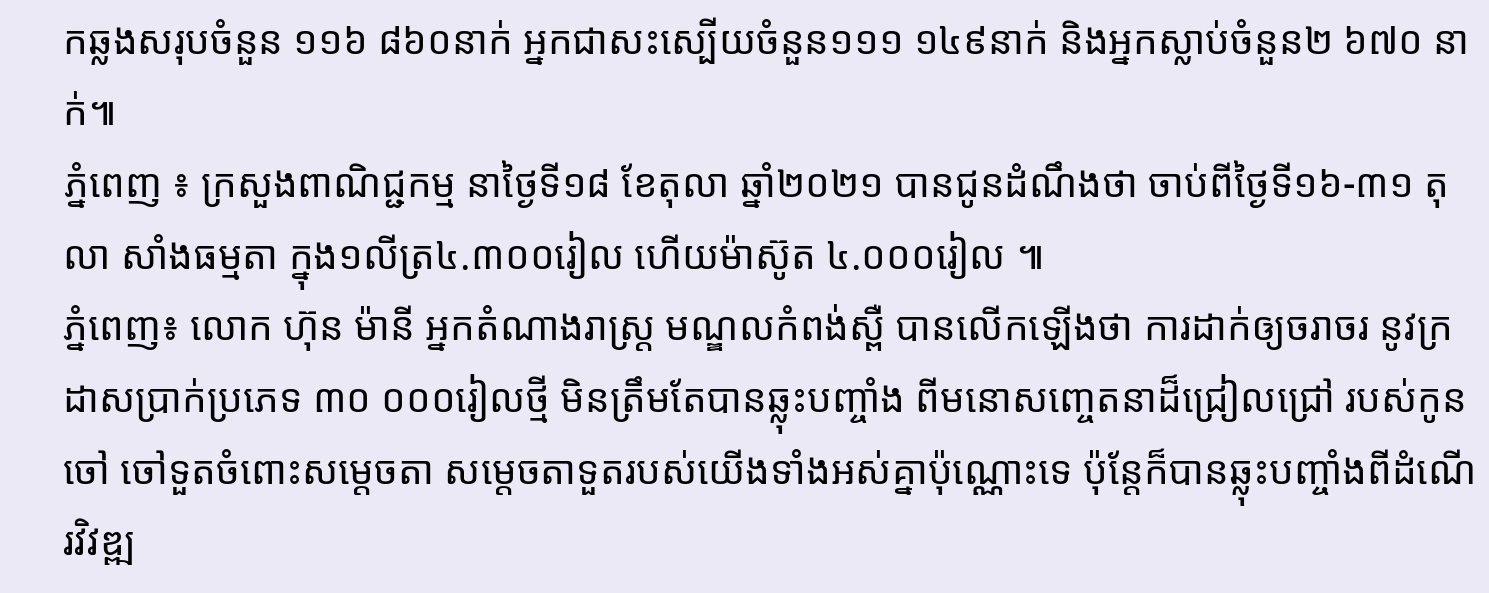កឆ្លងសរុបចំនួន ១១៦ ៨៦០នាក់ អ្នកជាសះស្បើយចំនួន១១១ ១៤៩នាក់ និងអ្នកស្លាប់ចំនួន២ ៦៧០ នាក់៕
ភ្នំពេញ ៖ ក្រសួងពាណិជ្ជកម្ម នាថ្ងៃទី១៨ ខែតុលា ឆ្នាំ២០២១ បានជូនដំណឹងថា ចាប់ពីថ្ងៃទី១៦-៣១ តុលា សាំងធម្មតា ក្នុង១លីត្រ៤.៣០០រៀល ហើយម៉ាស៊ូត ៤.០០០រៀល ៕
ភ្នំពេញ៖ លោក ហ៊ុន ម៉ានី អ្នកតំណាងរាស្រ្ត មណ្ឌលកំពង់ស្ពឺ បានលើកឡើងថា ការដាក់ឲ្យចរាចរ នូវក្រដាសប្រាក់ប្រភេទ ៣០ ០០០រៀលថ្មី មិនត្រឹមតែបានឆ្លុះបញ្ចាំង ពីមនោសញ្ចេតនាដ៏ជ្រៀលជ្រៅ របស់កូនចៅ ចៅទួតចំពោះសម្តេចតា សម្តេចតាទួតរបស់យើងទាំងអស់គ្នាប៉ុណ្ណោះទេ ប៉ុន្តែក៏បានឆ្លុះបញ្ចាំងពីដំណើរវិវឌ្ឍ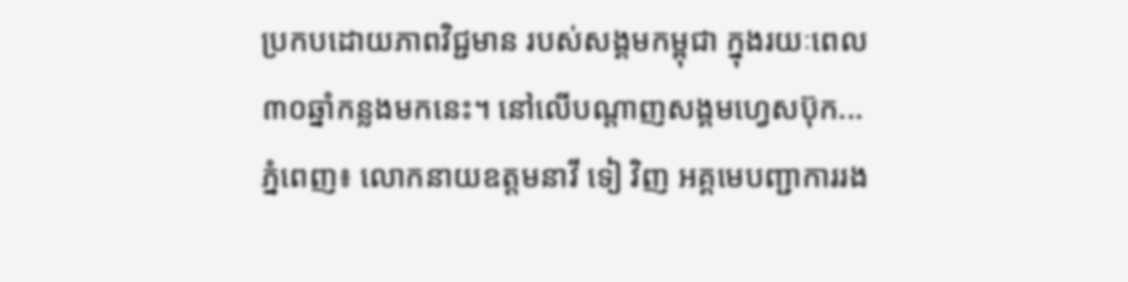ប្រកបដោយភាពវិជ្ជមាន របស់សង្គមកម្ពុជា ក្នុងរយៈពេល ៣០ឆ្នាំកន្លងមកនេះ។ នៅលើបណ្ដាញសង្គមហ្វេសប៊ុក...
ភ្នំពេញ៖ លោកនាយឧត្តមនាវី ទៀ វិញ អគ្គមេបញ្ជាការរង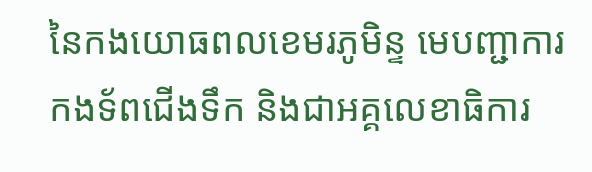នៃកងយោធពលខេមរភូមិន្ទ មេបញ្ជាការកងទ័ពជើងទឹក និងជាអគ្គលេខាធិការ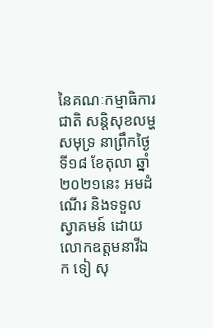នៃគណៈកម្មាធិការជាតិ សន្តិសុខលម្ហសមុទ្រ នាព្រឹកថ្ងៃទី១៨ ខែតុលា ឆ្នាំ២០២១នេះ អមដំណើរ និងទទួលស្វាគមន៍ ដោយលោកឧត្តមនាវីឯក ទៀ សុ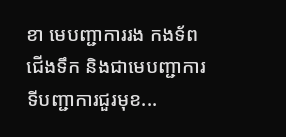ខា មេបញ្ជាការរង កងទ័ពជើងទឹក និងជាមេបញ្ជាការ ទីបញ្ជាការជួរមុខ...